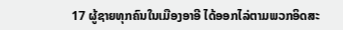17 ຜູ້ຊາຍທຸກຄົນໃນເມືອງອາອີ ໄດ້ອອກໄລ່ຕາມພວກອິດສະ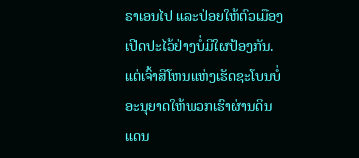ຣາເອນໄປ ແລະປ່ອຍໃຫ້ຕົວເມືອງເປີດປະໄວ້ຢ່າງບໍ່ມີໃຜປ້ອງກັນ.
ແຕ່ເຈົ້າສີໂຫນແຫ່ງເຮັດຊະໂບນບໍ່ອະນຸຍາດໃຫ້ພວກເຮົາຜ່ານດິນແດນ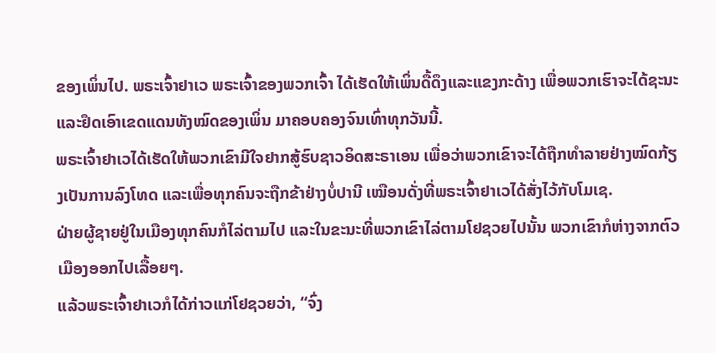ຂອງເພິ່ນໄປ. ພຣະເຈົ້າຢາເວ ພຣະເຈົ້າຂອງພວກເຈົ້າ ໄດ້ເຮັດໃຫ້ເພິ່ນດື້ດຶງແລະແຂງກະດ້າງ ເພື່ອພວກເຮົາຈະໄດ້ຊະນະແລະຢຶດເອົາເຂດແດນທັງໝົດຂອງເພິ່ນ ມາຄອບຄອງຈົນເທົ່າທຸກວັນນີ້.
ພຣະເຈົ້າຢາເວໄດ້ເຮັດໃຫ້ພວກເຂົາມີໃຈຢາກສູ້ຮົບຊາວອິດສະຣາເອນ ເພື່ອວ່າພວກເຂົາຈະໄດ້ຖືກທຳລາຍຢ່າງໝົດກ້ຽງເປັນການລົງໂທດ ແລະເພື່ອທຸກຄົນຈະຖືກຂ້າຢ່າງບໍ່ປານີ ເໝືອນດັ່ງທີ່ພຣະເຈົ້າຢາເວໄດ້ສັ່ງໄວ້ກັບໂມເຊ.
ຝ່າຍຜູ້ຊາຍຢູ່ໃນເມືອງທຸກຄົນກໍໄລ່ຕາມໄປ ແລະໃນຂະນະທີ່ພວກເຂົາໄລ່ຕາມໂຢຊວຍໄປນັ້ນ ພວກເຂົາກໍຫ່າງຈາກຕົວເມືອງອອກໄປເລື້ອຍໆ.
ແລ້ວພຣະເຈົ້າຢາເວກໍໄດ້ກ່າວແກ່ໂຢຊວຍວ່າ, “ຈົ່ງ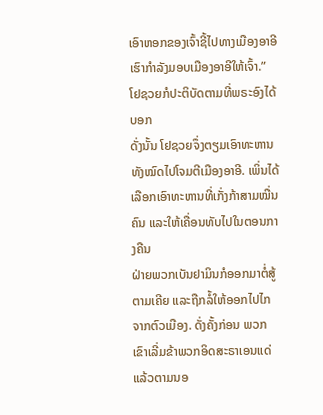ເອົາຫອກຂອງເຈົ້າຊີ້ໄປທາງເມືອງອາອີ ເຮົາກຳລັງມອບເມືອງອາອີໃຫ້ເຈົ້າ.” ໂຢຊວຍກໍປະຕິບັດຕາມທີ່ພຣະອົງໄດ້ບອກ
ດັ່ງນັ້ນ ໂຢຊວຍຈຶ່ງຕຽມເອົາທະຫານທັງໝົດໄປໂຈມຕີເມືອງອາອີ. ເພິ່ນໄດ້ເລືອກເອົາທະຫານທີ່ເກັ່ງກ້າສາມໝື່ນຄົນ ແລະໃຫ້ເຄື່ອນທັບໄປໃນຕອນກາງຄືນ
ຝ່າຍພວກເບັນຢາມິນກໍອອກມາຕໍ່ສູ້ຕາມເຄີຍ ແລະຖືກລໍ້ໃຫ້ອອກໄປໄກຈາກຕົວເມືອງ. ດັ່ງຄັ້ງກ່ອນ ພວກເຂົາເລີ່ມຂ້າພວກອິດສະຣາເອນແດ່ແລ້ວຕາມນອ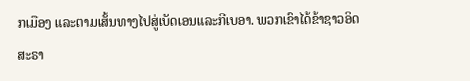ກເມືອງ ແລະຕາມເສັ້ນທາງໄປສູ່ເບັດເອນແລະກີເບອາ. ພວກເຂົາໄດ້ຂ້າຊາວອິດສະຣາ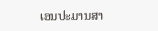ເອນປະມານສາ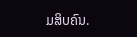ມສິບຄົນ.